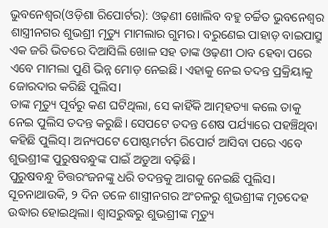ଭୁବନେଶ୍ୱର(ଓଡ଼ିଶା ରିପୋର୍ଟର): ଓଢ଼ଣୀ ଖୋଲିବ ବହୁ ଚର୍ଚ୍ଚିତ ଭୁବନେଶ୍ୱର ଶାସ୍ତ୍ରୀନଗର ଶୁଭଶ୍ରୀ ମୃତ୍ୟୁ ମାମଲାର ଗୁମର। ବରୁଣେଇ ପାହାଡ଼ ବାଇପାସ୍ରୁ ଏକ ଜରି ଭିତରେ ଦିଆସିଲି ଖୋଳ ସହ ତାଙ୍କ ଓଢ଼ଣୀ ଠାବ ହେବା ପରେ ଏବେ ମାମଲା ପୁଣି ଭିନ୍ନ ମୋଡ଼ ନେଇଛି। ଏହାକୁ ନେଇ ତଦନ୍ତ ପ୍ରକ୍ରିୟାକୁ ଜୋରଦାର କରିଛି ପୁଲିସ।
ତାଙ୍କ ମୃତ୍ୟୁ ପୂର୍ବରୁ କଣ ଘଟିଥିଲା, ସେ କାହିଁକି ଆତ୍ମହତ୍ୟା କଲେ ତାକୁ ନେଇ ପୁଲିସ ତଦନ୍ତ କରୁଛି। ସେପଟେ ତଦନ୍ତ ଶେଷ ପର୍ଯ୍ୟାରେ ପହଞ୍ଚିଥିବା କହିଛି ପୁଲିସ୍। ଅନ୍ୟପଟେ ପୋଷ୍ଟମର୍ଟମ ରିପୋର୍ଟ ଆସିବା ପରେ ଏବେ ଶୁଭଶ୍ରୀଙ୍କ ପୁରୁଷବନ୍ଧୁଙ୍କ ପାଇଁ ଅଡୁଆ ବଢ଼ିଛି।
ପୁରୁଷବନ୍ଧୁ ଚିତ୍ତରଂଜନଙ୍କୁ ଧରି ତଦନ୍ତକୁ ଆଗକୁ ନେଇଛି ପୁଲିସ। ସୂଚନାଥାଉକି, ୨ ଦିନ ତଳେ ଶାସ୍ତ୍ରୀନଗର ଅଂଚଳରୁ ଶୁଭଶ୍ରୀଙ୍କ ମୃତଦେହ ଉଦ୍ଧାର ହୋଇଥିଲା। ଶ୍ୱାସରୁଦ୍ଧରୁ ଶୁଭଶ୍ରୀଙ୍କ ମୃତ୍ୟୁ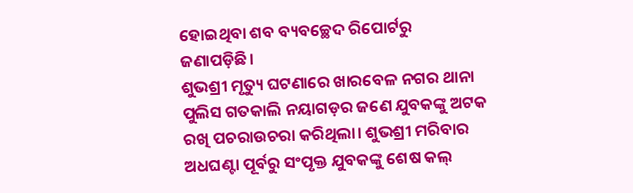ହୋଇଥିବା ଶବ ବ୍ୟବଚ୍ଛେଦ ରିପୋର୍ଟରୁ ଜଣାପଡ଼ିଛି।
ଶୁଭଶ୍ରୀ ମୃତ୍ୟୁ ଘଟଣାରେ ଖାରବେଳ ନଗର ଥାନା ପୁଲିସ ଗତକାଲି ନୟାଗଡ଼ର ଜଣେ ଯୁବକଙ୍କୁ ଅଟକ ରଖି ପଚରାଉଚରା କରିଥିଲା। ଶୁଭଶ୍ରୀ ମରିବାର ଅଧଘଣ୍ଟା ପୂର୍ବରୁ ସଂପୃକ୍ତ ଯୁବକଙ୍କୁ ଶେଷ କଲ୍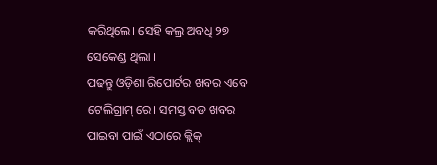କରିଥିଲେ। ସେହି କଲ୍ର ଅବଧି ୨୭ ସେକେଣ୍ଡ ଥିଲା ।
ପଢନ୍ତୁ ଓଡ଼ିଶା ରିପୋର୍ଟର ଖବର ଏବେ ଟେଲିଗ୍ରାମ୍ ରେ। ସମସ୍ତ ବଡ ଖବର ପାଇବା ପାଇଁ ଏଠାରେ କ୍ଲିକ୍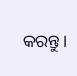କରନ୍ତୁ।